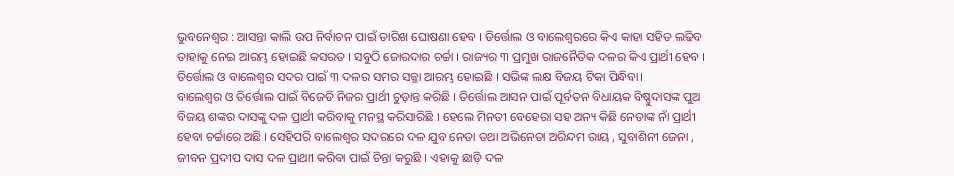ଭୁବନେଶ୍ୱର : ଆସନ୍ତା କାଲି ଉପ ନିର୍ବାଚନ ପାଇଁ ତାରିଖ ଘୋଷଣା ହେବ । ତିର୍ତ୍ତୋଲ ଓ ବାଲେଶ୍ୱରରେ କିଏ କାହା ସହିତ ଲଢିବ ତାହାକୁ ନେଇ ଆରମ୍ଭ ହୋଇଛି କସରତ । ସବୁଠି ଜୋରଦାର ଚର୍ଚ୍ଚା । ରାଜ୍ୟର ୩ ପ୍ରମୁଖ ରାଜନୈତିକ ଦଳର କିଏ ପ୍ରାର୍ଥୀ ହେବ । ତିର୍ତ୍ତୋଲ ଓ ବାଲେଶ୍ଵର ସଦର ପାଇଁ ୩ ଦଳର ସମର ସଜ୍ଜା ଆରମ୍ଭ ହୋଇଛି । ସଭିଙ୍କ ଲକ୍ଷ ବିଜୟ ଟିକା ପିନ୍ଧିବା।
ବାଲେଶ୍ଵର ଓ ତିର୍ତ୍ତୋଲ ପାଇଁ ବିଜେଡି ନିଜର ପ୍ରାର୍ଥୀ ଚୁଡ଼ାନ୍ତ କରିଛି । ତିର୍ତ୍ତୋଲ ଆସନ ପାଇଁ ପୂର୍ବତନ ବିଧାୟକ ବିଷ୍ଣୁଦାସଙ୍କ ପୁଅ ବିଜୟ ଶଙ୍କର ଦାସଙ୍କୁ ଦଳ ପ୍ରାର୍ଥୀ କରିବାକୁ ମନସ୍ଥ କରିସାରିଛି । ହେଲେ ମିନତୀ ବେହେରା ସହ ଅନ୍ୟ କିଛି ନେତାଙ୍କ ନାଁ ପ୍ରାର୍ଥୀ ହେବା ଚର୍ଚ୍ଚାରେ ଅଛି । ସେହିପରି ବାଲେଶ୍ଵର ସଦରରେ ଦଳ ଯୁବ ନେତା ତଥା ଅଭିନେତା ଅରିନ୍ଦମ ରାୟ , ସୁବାଶିନୀ ଜେନା , ଜୀବନ ପ୍ରଦୀପ ଦାସ ଦଳ ପ୍ରାଥାୀ କରିବା ପାଇଁ ଚିନ୍ତା କରୁଛି । ଏହାକୁ ଛାଡ଼ି ଦଳ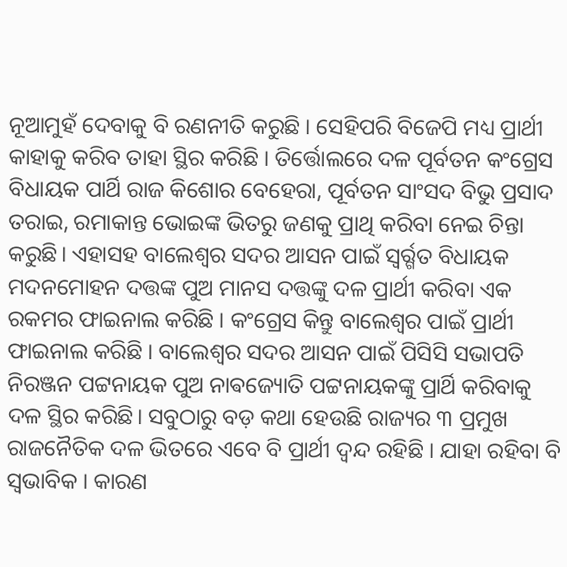ନୂଆମୁହଁ ଦେବାକୁ ବି ରଣନୀତି କରୁଛି । ସେହିପରି ବିଜେପି ମଧ୍ୟ ପ୍ରାର୍ଥୀ କାହାକୁ କରିବ ତାହା ସ୍ଥିର କରିଛି । ତିର୍ତ୍ତୋଲରେ ଦଳ ପୂର୍ବତନ କଂଗ୍ରେସ ବିଧାୟକ ପାର୍ଥି ରାଜ କିଶୋର ବେହେରା, ପୂର୍ବତନ ସାଂସଦ ବିଭୁ ପ୍ରସାଦ ତରାଇ, ରମାକାନ୍ତ ଭୋଇଙ୍କ ଭିତରୁ ଜଣକୁ ପ୍ରାଥି କରିବା ନେଇ ଚିନ୍ତା କରୁଛି। ଏହାସହ ବାଲେଶ୍ଵର ସଦର ଆସନ ପାଇଁ ସ୍ୱର୍ର୍ଗତ ବିଧାୟକ ମଦନମୋହନ ଦତ୍ତଙ୍କ ପୁଅ ମାନସ ଦତ୍ତଙ୍କୁ ଦଳ ପ୍ରାର୍ଥୀ କରିବା ଏକ ରକମର ଫାଇନାଲ କରିଛି । କଂଗ୍ରେସ କିନ୍ତୁ ବାଲେଶ୍ୱର ପାଇଁ ପ୍ରାର୍ଥୀ ଫାଇନାଲ କରିଛି । ବାଲେଶ୍ଵର ସଦର ଆସନ ପାଇଁ ପିସିସି ସଭାପତି ନିରଞ୍ଜନ ପଟ୍ଟନାୟକ ପୁଅ ନାଵଜ୍ୟୋତି ପଟ୍ଟନାୟକଙ୍କୁ ପ୍ରାର୍ଥି କରିବାକୁ ଦଳ ସ୍ଥିର କରିଛି। ସବୁଠାରୁ ବଡ଼ କଥା ହେଉଛି ରାଜ୍ୟର ୩ ପ୍ରମୁଖ ରାଜନୈତିକ ଦଳ ଭିତରେ ଏବେ ବି ପ୍ରାର୍ଥୀ ଦ୍ୱନ୍ଦ ରହିଛି । ଯାହା ରହିବା ବି ସ୍ୱଭାବିକ । କାରଣ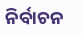ନିର୍ବାଚନ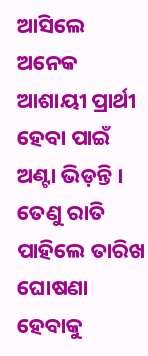ଆସିଲେ ଅନେକ ଆଶାୟୀ ପ୍ରାର୍ଥୀ ହେବା ପାଇଁ ଅଣ୍ଟା ଭିଡ଼ନ୍ତି । ତେଣୁ ରାତି ପାହିଲେ ତାରିଖ ଘୋଷଣା ହେବାକୁ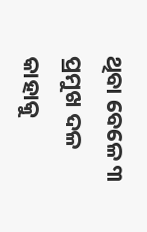ଥିବା ବେଳେ ୩ ପ୍ରମୁଖ ଦଳ କାହାକୁ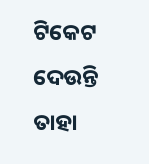ଟିକେଟ ଦେଉନ୍ତି ତାହା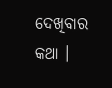ଦେଖିବାର କଥା ।